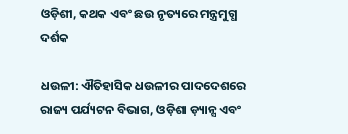ଓଡ଼ିଶୀ, କଥକ ଏବଂ ଛଉ ନୃତ୍ୟରେ ମନ୍ତ୍ରମୁଗ୍ଧ ଦର୍ଶକ

ଧଉଳୀ: ଐତିହାସିକ ଧଉଳୀର ପାଦଦେଶରେ ରାଜ୍ୟ ପର୍ଯ୍ୟଟନ ବିଭାଗ, ଓଡ଼ିଶା ଡ଼୍ୟାନ୍ସ ଏବଂ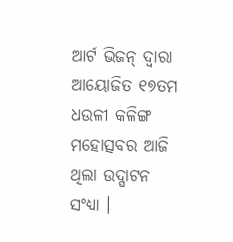ଆର୍ଟ ଭିଜନ୍ ଦ୍ୱାରା ଆୟୋଜିତ ୧୭ତମ ଧଉଳୀ କଳିଙ୍ଗ ମହୋତ୍ସବର ଆଜି ଥିଲା ଉଦ୍ଘାଟନ ସଂଧ୍ୟା ।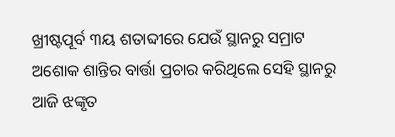ଖ୍ରୀଷ୍ଟପୂର୍ବ ୩ୟ ଶତାବ୍ଦୀରେ ଯେଉଁ ସ୍ଥାନରୁ ସମ୍ରାଟ ଅଶୋକ ଶାନ୍ତିର ବାର୍ତ୍ତା ପ୍ରଚାର କରିଥିଲେ ସେହି ସ୍ଥାନରୁ ଆଜି ଝଙ୍କୃତ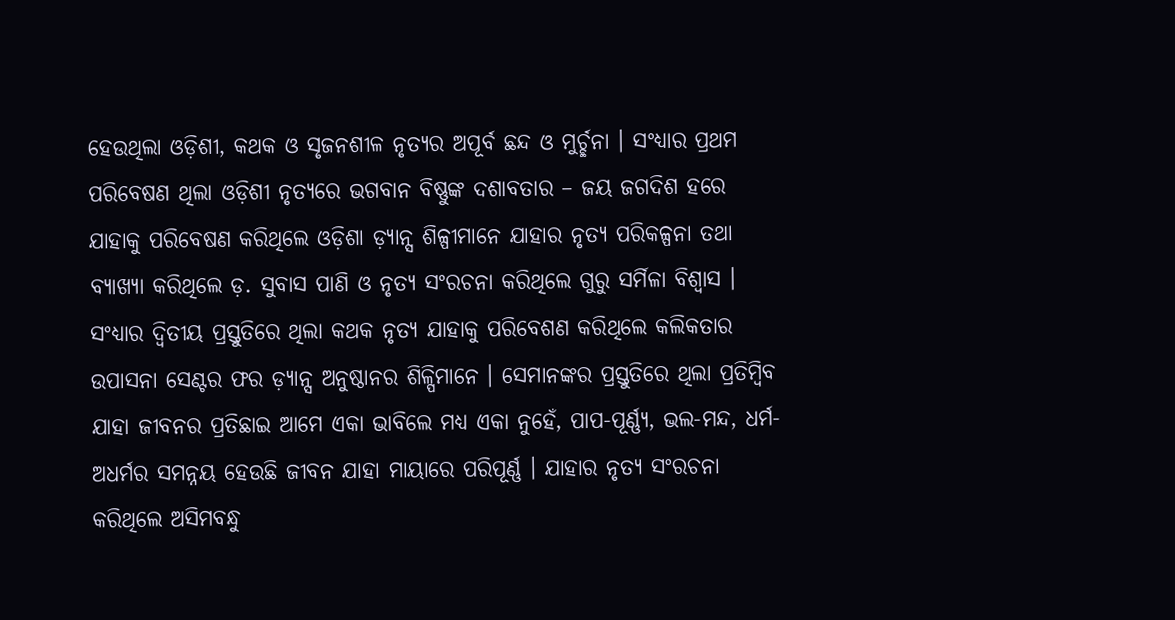ହେଉଥିଲା ଓଡ଼ିଶୀ, କଥକ ଓ ସୃଜନଶୀଳ ନୃତ୍ୟର ଅପୂର୍ବ ଛନ୍ଦ ଓ ମୁର୍ଚ୍ଛନା । ସଂଧ୍ୟାର ପ୍ରଥମ ପରିବେଷଣ ଥିଲା ଓଡ଼ିଶୀ ନୃତ୍ୟରେ ଭଗବାନ ବିଷ୍ଣୁଙ୍କ ଦଶାବତାର – ଜୟ ଜଗଦିଶ ହରେ ଯାହାକୁ ପରିବେଷଣ କରିଥିଲେ ଓଡ଼ିଶା ଡ଼୍ୟାନ୍ସ ଶିଳ୍ପୀମାନେ ଯାହାର ନୃତ୍ୟ ପରିକଳ୍ପନା ତଥା ବ୍ୟାଖ୍ୟା କରିଥିଲେ ଡ଼. ସୁବାସ ପାଣି ଓ ନୃତ୍ୟ ସଂରଚନା କରିଥିଲେ ଗୁରୁ ସର୍ମିଳା ବିଶ୍ୱାସ । ସଂଧ୍ୟାର ଦ୍ୱିତୀୟ ପ୍ରସ୍ତୁତିରେ ଥିଲା କଥକ ନୃତ୍ୟ ଯାହାକୁ ପରିବେଶଣ କରିଥିଲେ କଲିକତାର ଉପାସନା ସେଣ୍ଟର ଫର ଡ଼୍ୟାନ୍ସ ଅନୁଷ୍ଠାନର ଶିଳ୍ପିମାନେ । ସେମାନଙ୍କର ପ୍ରସ୍ତୁତିରେ ଥିଲା ପ୍ରତିମ୍ବିବ ଯାହା ଜୀବନର ପ୍ରତିଛାଇ ଆମେ ଏକା ଭାବିଲେ ମଧ୍ୟ ଏକା ନୁହେଁ, ପାପ-ପୂର୍ଣ୍ଣ୍ୟ, ଭଲ-ମନ୍ଦ, ଧର୍ମ-ଅଧର୍ମର ସମନ୍ନୟ ହେଉଛି ଜୀବନ ଯାହା ମାୟାରେ ପରିପୂର୍ଣ୍ଣ । ଯାହାର ନୃତ୍ୟ ସଂରଚନା କରିଥିଲେ ଅସିମବନ୍ଧୁ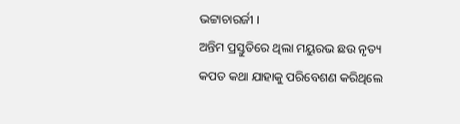ଭଟ୍ଟାଚାରର୍ଜୀ ।
ଅନ୍ତିମ ପ୍ରସ୍ତୁତିରେ ଥିଲା ମୟୁରଭ ଛଉ ନୃତ୍ୟ କପତ କଥା ଯାହାକୁ ପରିବେଶଣ କରିଥିଲେ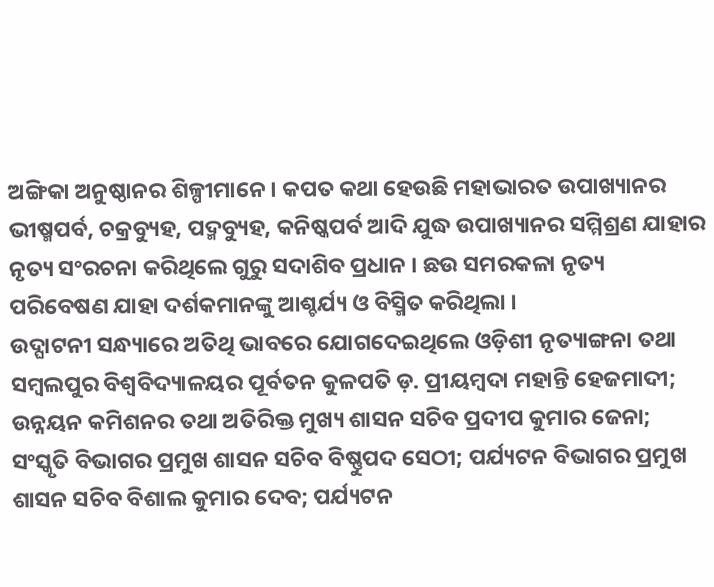ଅଙ୍ଗିକା ଅନୁଷ୍ଠାନର ଶିଳ୍ପୀମାନେ । କପତ କଥା ହେଉଛି ମହାଭାରତ ଉପାଖ୍ୟାନର ଭୀଷ୍ମପର୍ବ, ଚକ୍ରବ୍ୟୁହ, ପଦ୍ମବ୍ୟୁହ, କନିଷ୍କପର୍ବ ଆଦି ଯୁଦ୍ଧ ଉପାଖ୍ୟାନର ସମ୍ମିଶ୍ରଣ ଯାହାର ନୃତ୍ୟ ସଂରଚନା କରିଥିଲେ ଗୁରୁ ସଦାଶିବ ପ୍ରଧାନ । ଛଉ ସମରକଳା ନୃତ୍ୟ ପରିବେଷଣ ଯାହା ଦର୍ଶକମାନଙ୍କୁ ଆଶ୍ଚର୍ଯ୍ୟ ଓ ବିସ୍ମିତ କରିଥିଲା ।
ଉଦ୍ଘାଟନୀ ସନ୍ଧ୍ୟାରେ ଅତିଥି ଭାବରେ ଯୋଗଦେଇଥିଲେ ଓଡ଼ିଶୀ ନୃତ୍ୟାଙ୍ଗନା ତଥା ସମ୍ବଲପୁର ବିଶ୍ୱବିଦ୍ୟାଳୟର ପୂର୍ବତନ କୁଳପତି ଡ଼. ପ୍ରୀୟମ୍ବଦା ମହାନ୍ତି ହେଜମାଦୀ; ଉନ୍ନୟନ କମିଶନର ତଥା ଅତିରିକ୍ତ ମୁଖ୍ୟ ଶାସନ ସଚିବ ପ୍ରଦୀପ କୁମାର ଜେନା; ସଂସ୍କୃତି ବିଭାଗର ପ୍ରମୁଖ ଶାସନ ସଚିବ ବିଷ୍ଣୁପଦ ସେଠୀ; ପର୍ଯ୍ୟଟନ ବିଭାଗର ପ୍ରମୁଖ ଶାସନ ସଚିବ ବିଶାଲ କୁମାର ଦେବ; ପର୍ଯ୍ୟଟନ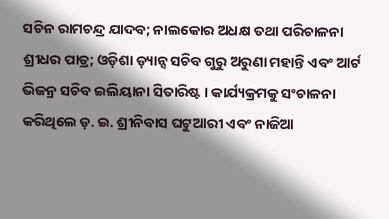ସଚିନ ରାମଚନ୍ଦ୍ର ଯାଦବ; ନାଲକୋର ଅଧକ୍ଷ ତଥା ପରିଚାଳନା ଶ୍ରୀଧର ପାତ୍ର; ଓଡ଼ିଶା ଡ଼୍ୟାନ୍ସ ସଚିବ ଗୁରୁ ଅରୁଣା ମହାନ୍ତି ଏବଂ ଆର୍ଟ ଭିଜନ୍ର ସଚିବ ଇଲିୟାନା ସିତାରିଷ୍ଟ । କାର୍ଯ୍ୟକ୍ରମକୁ ସଂଚାଳନା କରିଥିଲେ ଡ଼. ଇ. ଶ୍ରୀନିବାସ ଘଟୁଆରୀ ଏବଂ ନାଜିଆ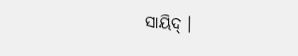ସାୟିଦ୍ ।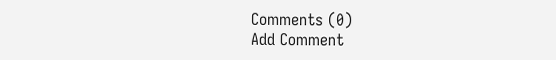Comments (0)
Add Comment